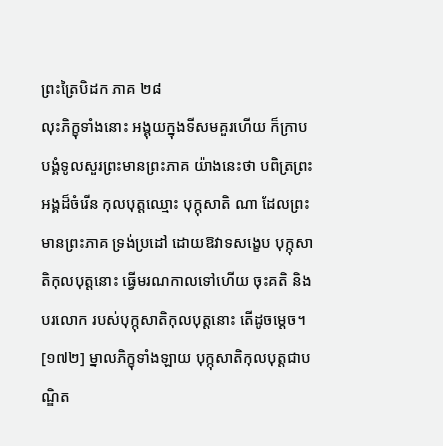ព្រះត្រៃបិដក ភាគ ២៨
លុះភិក្ខុទាំងនោះ អង្គុយក្នុងទីសមគួរហើយ ក៏ក្រាបបង្គំទូលសួរព្រះមានព្រះភាគ យ៉ាងនេះថា បពិត្រព្រះអង្គដ៏ចំរើន កុលបុត្តឈ្មោះ បុក្កុសាតិ ណា ដែលព្រះមានព្រះភាគ ទ្រង់ប្រដៅ ដោយឱវាទសង្ខេប បុក្កុសាតិកុលបុត្តនោះ ធ្វើមរណកាលទៅហើយ ចុះគតិ និងបរលោក របស់បុក្កុសាតិកុលបុត្តនោះ តើដូចម្តេច។
[១៧២] ម្នាលភិក្ខុទាំងឡាយ បុក្កុសាតិកុលបុត្តជាបណ្ឌិត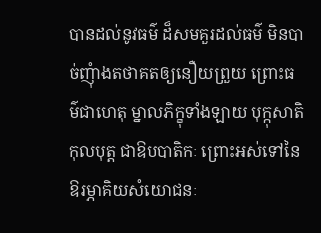បានដល់នូវធម៌ ដ៏សមគួរដល់ធម៌ មិនបាច់ញុំាងតថាគតឲ្យនឿយព្រួយ ព្រោះធម៌ជាហេតុ ម្នាលភិក្ខុទាំងឡាយ បុក្កុសាតិកុលបុត្ត ជាឱបបាតិកៈ ព្រោះអស់ទៅនៃឱរម្ភាគិយសំយោជនៈ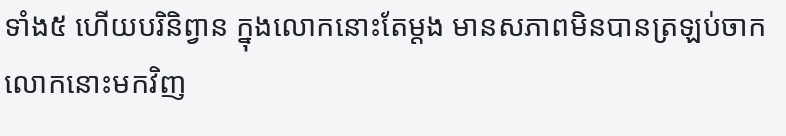ទាំង៥ ហើយបរិនិព្វាន ក្នុងលោកនោះតែម្តង មានសភាពមិនបានត្រឡប់ចាកលោកនោះមកវិញ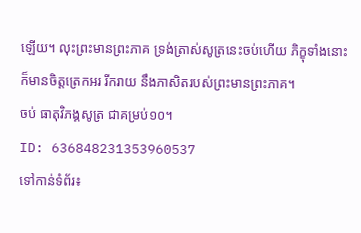ឡើយ។ លុះព្រះមានព្រះភាគ ទ្រង់ត្រាស់សូត្រនេះចប់ហើយ ភិក្ខុទាំងនោះ ក៏មានចិត្តត្រេកអរ រីករាយ នឹងភាសិតរបស់ព្រះមានព្រះភាគ។
ចប់ ធាតុវិភង្គសូត្រ ជាគម្រប់១០។
ID: 636848231353960537
ទៅកាន់ទំព័រ៖